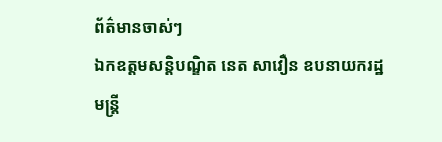ព័ត៌មានចាស់ៗ
ឯកឧត្តមសន្តិបណ្ឌិត នេត សាវឿន ឧបនាយករដ្ឋមន្រ្តី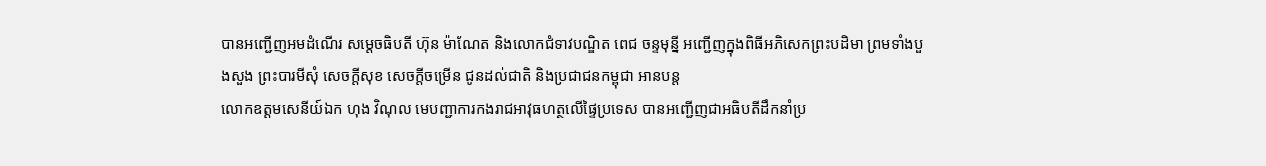បានអញ្ជើញអមដំណើរ សម្តេចធិបតី ហ៊ុន ម៉ាណែត និងលោកជំទាវបណ្ឌិត ពេជ ចន្ទមុនី្ន អញ្ជើញក្នុងពិធីអភិសេកព្រះបដិមា ព្រមទាំងបួងសួង ព្រះបារមីសុំ សេចក្តីសុខ សេចក្តីចម្រើន ជូនដល់ជាតិ និងប្រជាជនកម្ពុជា អានបន្ត
លោកឧត្តមសេនីយ៍ឯក ហុង វិណុល មេបញ្ជាការកងរាជអាវុធហត្ថលើផ្ទៃប្រទេស បានអញ្ជើញជាអធិបតីដឹកនាំប្រ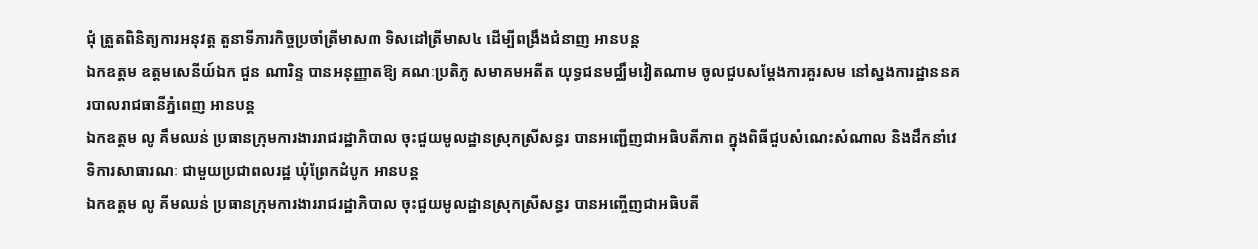ជុំ ត្រួតពិនិត្យការអនុវត្ត តួនាទីភារកិច្ចប្រចាំត្រីមាស៣ ទិសដៅត្រីមាស៤ ដើម្បីពង្រឹងជំនាញ អានបន្ត
ឯកឧត្តម ឧត្តមសេនីយ៍ឯក ជួន ណារិន្ទ បានអនុញ្ញាតឱ្យ គណៈប្រតិភូ សមាគមអតីត យុទ្ធជនមជ្ឈឹមវៀតណាម ចូលជួបសម្ដែងការគួរសម នៅស្នងការដ្ឋាននគរបាលរាជធានីភ្នំពេញ អានបន្ត
ឯកឧត្តម លូ គឹមឈន់ ប្រធានក្រុមការងាររាជរដ្ឋាភិបាល ចុះជួយមូលដ្ឋានស្រុកស្រីសន្ធរ បានអញ្ជើញជាអធិបតីភាព ក្នុងពិធីជួបសំណេះសំណាល និងដឹកនាំវេទិការសាធារណៈ ជាមួយប្រជាពលរដ្ឋ ឃុំព្រែកដំបូក អានបន្ត
ឯកឧត្តម លូ គីមឈន់ ប្រធានក្រុមការងាររាជរដ្ឋាភិបាល ចុះជួយមូលដ្ឋានស្រុកស្រីសន្ធរ បានអញ្ចើញជាអធិបតី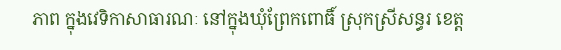ភាព ក្នុងវេទិកាសាធារណៈ នៅក្នុងឃុំព្រែកពោធិ៍ ស្រុកស្រីសន្ធរ ខេត្ត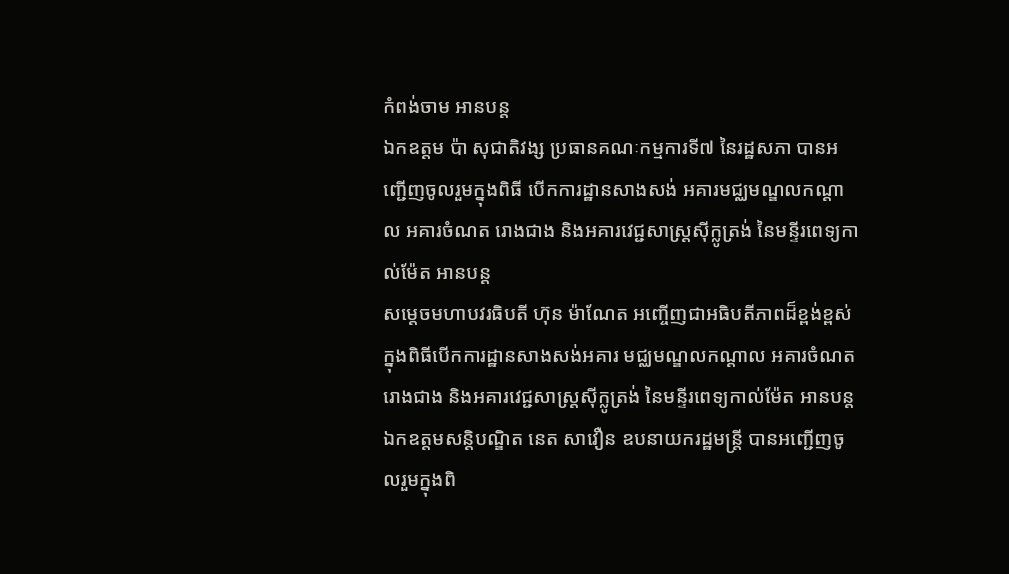កំពង់ចាម អានបន្ត
ឯកឧត្តម ប៉ា សុជាតិវង្ស ប្រធានគណៈកម្មការទី៧ នៃរដ្ឋសភា បានអញ្ជើញចូលរួមក្នុងពិធី បើកការដ្ឋានសាងសង់ អគារមជ្ឈមណ្ឌលកណ្ដាល អគារចំណត រោងជាង និងអគារវេជ្ជសាស្ត្រស៊ីក្លូត្រង់ នៃមន្ទីរពេទ្យកាល់ម៉ែត អានបន្ត
សម្តេចមហាបវរធិបតី ហ៊ុន ម៉ាណែត អញ្ចើញជាអធិបតីភាពដ៏ខ្ពង់ខ្ពស់ ក្នុងពិធីបើកការដ្ឋានសាងសង់អគារ មជ្ឈមណ្ឌលកណ្ដាល អគារចំណត រោងជាង និងអគារវេជ្ជសាស្ត្រស៊ីក្លូត្រង់ នៃមន្ទីរពេទ្យកាល់ម៉ែត អានបន្ត
ឯកឧត្តមសន្តិបណ្ឌិត នេត សាវឿន ឧបនាយករដ្ឋមន្រ្តី បានអញ្ជើញចូលរួមក្នុងពិ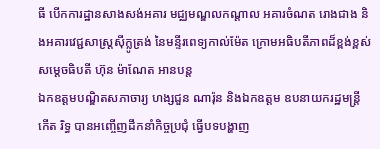ធី បើកការដ្ឋានសាងសង់អគារ មជ្ឈមណ្ឌលកណ្ដាល អគារចំណត រោងជាង និងអគារវេជ្ជសាស្ត្រស៊ីក្លូត្រង់ នៃមន្ទីរពេទ្យកាល់ម៉ែត ក្រោមអធិបតីភាពដ៏ខ្ពង់ខ្ពស់ សម្តេចធិបតី ហ៊ុន ម៉ាណែត អានបន្ត
ឯកឧត្តមបណ្ឌិតសភាចារ្យ ហង្សជួន ណារ៉ុន និងឯកឧត្តម ឧបនាយករដ្ឋមន្ត្រី កើត រិទ្ធ បានអញ្ចើញដឹកនាំកិច្ចប្រជុំ ធ្វើបទបង្ហាញ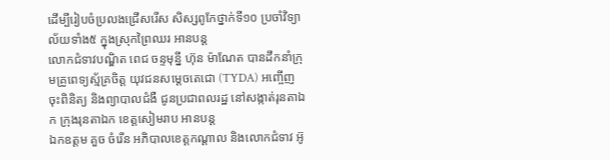ដើម្បីរៀបចំប្រលងជ្រើសរើស សិស្សពូកែថ្នាក់ទី១០ ប្រចាំវិទ្យាល័យទាំង៥ ក្នុងស្រុកព្រៃឈរ អានបន្ត
លោកជំទាវបណ្ឌិត ពេជ ចន្ទមុន្នី ហ៊ុន ម៉ាណែត បានដឹកនាំក្រុមគ្រូពេទ្យស្ម័គ្រចិត្ត យុវជនសម្តេចតេជោ (TYDA) អញ្ចើញចុះពិនិត្យ និងព្យាបាលជំងឺ ជូនប្រជាពលរដ្ឋ នៅសង្កាត់រុនតាឯក ក្រុងរុនតាឯក ខេត្តសៀមរាប អានបន្ត
ឯកឧត្តម គួច ចំរើន អភិបាលខេត្តកណ្ដាល និងលោកជំទាវ អ៊ូ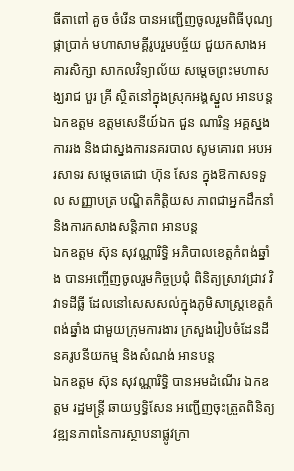ធីតាពៅ គួច ចំរើន បានអញ្ជើញចូលរួមពិធីបុណ្យផ្កាប្រាក់ មហាសាមគ្គីរូបរួមបច្ច័យ ជួយកសាងអគារសិក្សា សាកលវិទ្យាល័យ សម្តេចព្រះមហាសង្ឃរាជ បួរ គ្រី ស្ថិតនៅក្នុងស្រុកអង្គស្នួល អានបន្ត
ឯកឧត្តម ឧត្តមសេនីយ៍ឯក ជួន ណារិន្ទ អគ្គស្នងការរង និងជាស្នងការនគរបាល សូមគោរព អបអរសាទរ សម្តេចតេជោ ហ៊ុន សែន ក្នុងឱកាសទទួល សញ្ញាបត្រ បណ្ឌិតកិត្តិយស ភាពជាអ្នកដឹកនាំ និងការកសាងសន្តិភាព អានបន្ត
ឯកឧត្តម ស៊ុន សុវណ្ណារិទ្ធិ អភិបាលខេត្តកំពង់ឆ្នាំង បានអញ្ចើញចូលរួមកិច្ចប្រជុំ ពិនិត្យស្រាវជ្រាវ វិវាទដីធ្លី ដែលនៅសេសសល់ក្នុងភូមិសាស្រ្តខេត្តកំពង់ឆ្នាំង ជាមួយក្រុមការងារ ក្រសួងរៀបចំដែនដី នគរូបនីយកម្ម និងសំណង់ អានបន្ត
ឯកឧត្តម ស៊ុន សុវណ្ណារិទ្ធិ បានអមដំណើរ ឯកឧត្ដម រដ្ឋមន្ត្រី ឆាយឫទ្ធិសែន អញ្ជើញចុះត្រួតពិនិត្យវឌ្ឍនភាពនៃការស្ថាបនាផ្លូវក្រា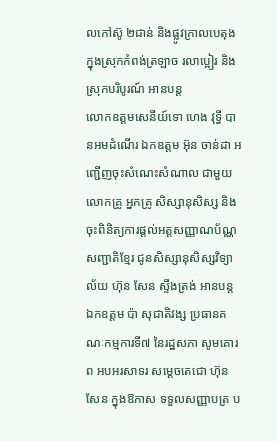លកៅស៊ូ ២ជាន់ និងផ្លូវក្រាលបេតុង ក្នុងស្រុកកំពង់ត្រឡាច រលាប្អៀរ និងស្រុកបរិបូរណ៍ អានបន្ត
លោកឧត្តមសេនីយ៍ទោ ហេង វុទ្ធី បានអមដំណើរ ឯកឧត្តម អ៊ុន ចាន់ដា អញ្ជើញចុះសំណេះសំណាល ជាមួយ លោកគ្រូ អ្នកគ្រូ សិស្សានុសិស្ស និងចុះពិនិត្យការផ្ដល់អត្តសញ្ញាណប័ណ្ណ សញ្ជាតិខ្មែរ ជូនសិស្សានុសិស្សវិទ្យាល័យ ហ៊ុន សែន ស្ទឹងត្រង់ អានបន្ត
ឯកឧត្តម ប៉ា សុជាតិវង្ស ប្រធានគណៈកម្មការទី៧ នៃរដ្ឋសភា សូមគោរព អបអរសាទរ សម្តេចតេជោ ហ៊ុន សែន ក្នុងឱកាស ទទួលសញ្ញាបត្រ ប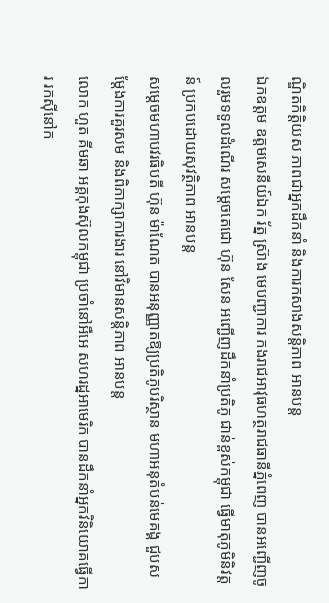ណ្ឌិតកិត្តិយស ភាពជាអ្នកដឹកនាំ និងការកសាងសន្តិភាព អានបន្ត
ឯកឧត្តម ឧត្តមសេនីយ៍ឯក រ័ត្ន ស្រ៊ាង មេបញ្ជាការ កងរាជអាវុធហត្ថរាជធានីភ្នំពេញ បានអញ្ជើញចូលរួមទទួលដំណើរ សម្តេចតេជោ ហ៊ុន សែន អញ្ជើញដឹកនាំប្រតិភូ ជាន់ខ្ពស់កម្ពុជា ធ្វើមាតុភូមិនិវត្តន៍ ប្រកបដោយសុវត្ថិភាព អានបន្ត
សម្តេចមហាបវរធិបតី ហ៊ុន ម៉ាណែត បានអនុញ្ញាតឱ្យប្រតិភូបរិស្ថាន មហាអនុតំបន់មេគង្គ ជួបសម្តែងការគួរសម និងពិភាក្សាការងារ នៅវិមានសន្តិភាព អានបន្ត
លោក ហួត គីមឆា អគ្គកុងស៊ុលកម្ពុជា ប្រចាំនៅអឺអេ សហរដ្នអាមេរិក បានដឹកនាំអ្នកវិនិយោគធ្វើការ រកស៊ីនៅក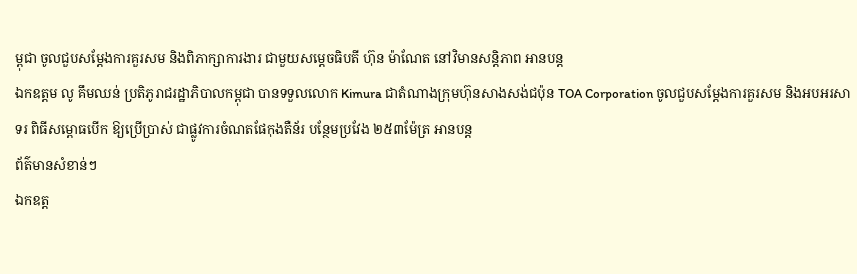ម្ពុជា ចូលជួបសម្ដែងការគួរសម និងពិភាក្សាការងារ ជាមួយសម្តេចធិបតី ហ៊ុន ម៉ាណែត នៅវិមានសន្តិភាព អានបន្ត
ឯកឧត្តម លូ គឹមឈន់ ប្រតិភូរាជរដ្ឋាភិបាលកម្ពុជា បានទទួលលោក Kimura ជាតំណាងក្រុមហ៊ុនសាងសង់ជប៉ុន TOA Corporation ចូលជួបសម្តែងការគួរសម និងអបអរសាទរ ពិធីសម្ពោធបើក ឱ្យប្រើប្រាស់ ជាផ្លូវការចំណតផែកុងតឺន័រ បន្ថែមប្រវែង ២៥៣ម៉ែត្រ អានបន្ត
ព័ត៌មានសំខាន់ៗ
ឯកឧត្ត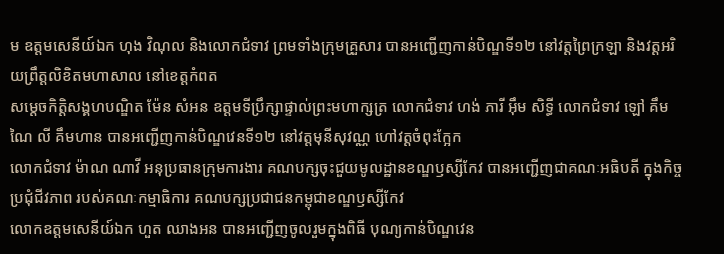ម ឧត្តមសេនីយ៍ឯក ហុង វិណុល និងលោកជំទាវ ព្រមទាំងក្រុមគ្រួសារ បានអញ្ជើញកាន់បិណ្ឌទី១២ នៅវត្តព្រៃក្រឡា និងវត្តអរិយព្រឹត្តលិខិតមហាសាល នៅខេត្តកំពត
សម្តេចកិត្តិសង្គហបណ្ឌិត ម៉ែន សំអន ឧត្តមទីប្រឹក្សាផ្ទាល់ព្រះមហាក្សត្រ លោកជំទាវ ហង់ ភារី អ៊ឹម សិទ្ធី លោកជំទាវ ឡៅ គឹមណៃ លី គឹមហាន បានអញ្ជើញកាន់បិណ្ឌវេនទី១២ នៅវត្តមុនីសុវណ្ណ ហៅវត្តចំពុះក្អែក
លោកជំទាវ ម៉ាណ ណាវី អនុប្រធានក្រុមការងារ គណបក្សចុះជួយមូលដ្ឋានខណ្ឌឫស្សីកែវ បានអញ្ជើញជាគណៈអធិបតី ក្នុងកិច្ចប្រជុំជីវភាព របស់គណៈកម្មាធិការ គណបក្សប្រជាជនកម្ពុជាខណ្ឌឫស្សីកែវ
លោកឧត្ដមសេនីយ៍ឯក ហួត ឈាងអន បានអញ្ជើញចូលរួមក្នុងពិធី បុណ្យកាន់បិណ្ឌវេន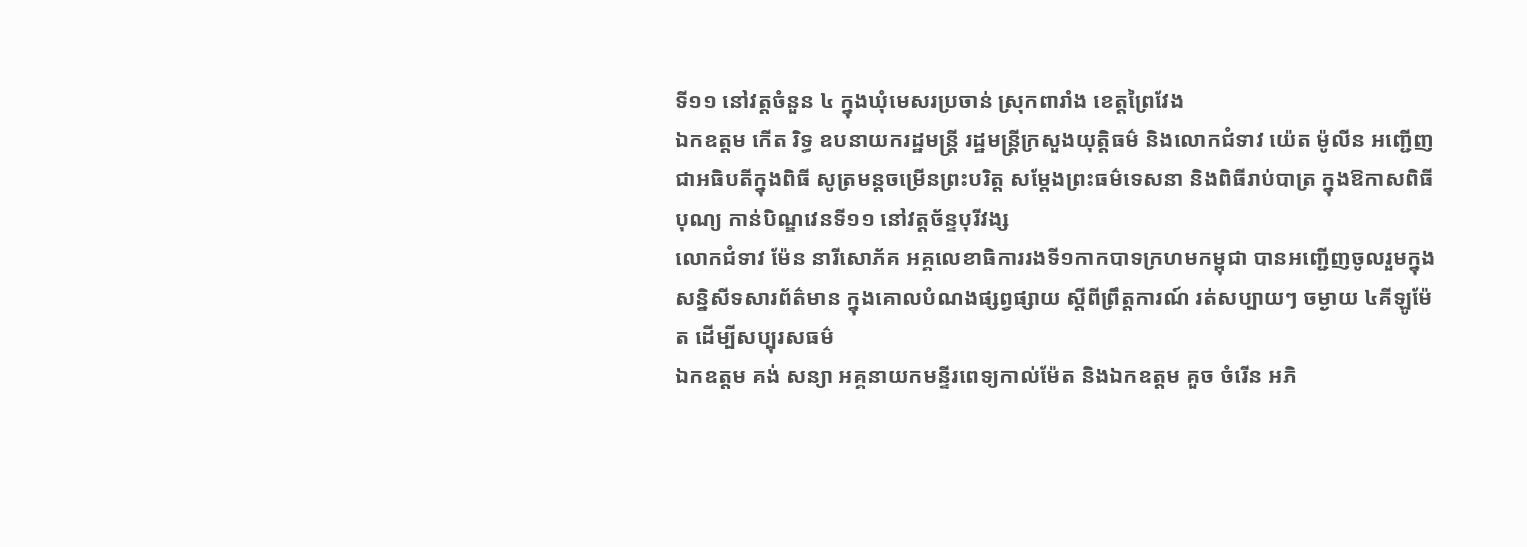ទី១១ នៅវត្តចំនួន ៤ ក្នុងឃុំមេសរប្រចាន់ ស្រុកពារាំង ខេត្តព្រៃវែង
ឯកឧត្តម កើត រិទ្ធ ឧបនាយករដ្ឋមន្ត្រី រដ្ឋមន្ត្រីក្រសួងយុត្តិធម៌ និងលោកជំទាវ យ៉េត ម៉ូលីន អញ្ជើញជាអធិបតីក្នុងពិធី សូត្រមន្តចម្រើនព្រះបរិត្ត សម្តែងព្រះធម៌ទេសនា និងពិធីរាប់បាត្រ ក្នុងឱកាសពិធីបុណ្យ កាន់បិណ្ឌវេនទី១១ នៅវត្តច័ន្ទបុរីវង្ស
លោកជំទាវ ម៉ែន នារីសោភ័គ អគ្គលេខាធិការរងទី១កាកបាទក្រហមកម្ពុជា បានអញ្ជេីញចូលរួមក្នុងសន្និសីទសារព័ត៌មាន ក្នុងគោលបំណងផ្សព្វផ្សាយ ស្តីពីព្រឹត្តការណ៍ រត់សប្បាយៗ ចម្ងាយ ៤គីឡូម៉ែត ដេីម្បីសប្បុរសធម៌
ឯកឧត្តម គង់ សន្យា អគ្គនាយកមន្ទីរពេទ្យកាល់ម៉ែត និងឯកឧត្តម គួច ចំរើន អភិ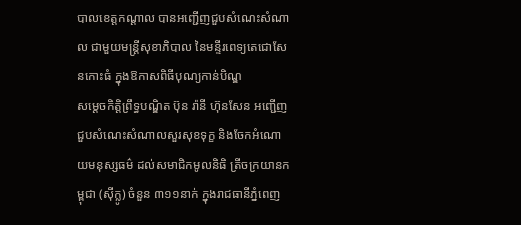បាលខេត្តកណ្ដាល បានអញ្ជើញជួបសំណេះសំណាល ជាមួយមន្ត្រីសុខាភិបាល នៃមន្ទីរពេទ្យតេជោសែនកោះធំ ក្នុងឱកាសពិធីបុណ្យកាន់បិណ្ឌ
សម្តេចកិត្តិព្រឹទ្ធបណ្ឌិត ប៊ុន រ៉ានី ហ៊ុនសែន អញ្ជើញជួបសំណេះសំណាលសួរសុខទុក្ខ និងចែកអំណោយមនុស្សធម៌ ដល់សមាជិកមូលនិធិ ត្រីចក្រយានកម្ពុជា (ស៊ីក្លូ) ចំនួន ៣១១នាក់ ក្នុងរាជធានីភ្នំពេញ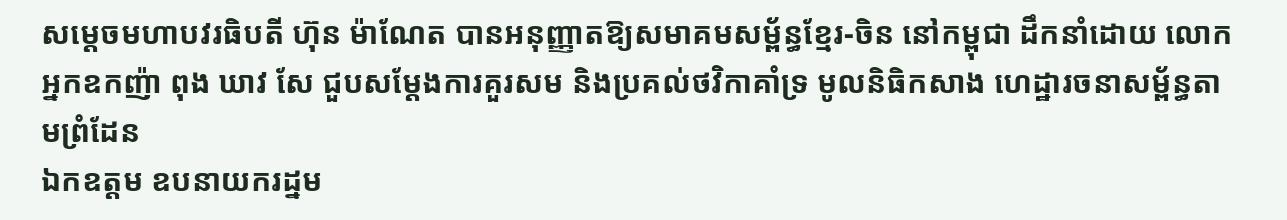សម្តេចមហាបវរធិបតី ហ៊ុន ម៉ាណែត បានអនុញ្ញាតឱ្យសមាគមសម្ព័ន្ធខ្មែរ-ចិន នៅកម្ពុជា ដឹកនាំដោយ លោកអ្នកឧកញ៉ា ពុង ឃាវ សែ ជួបសម្តែងការគួរសម និងប្រគល់ថវិកាគាំទ្រ មូលនិធិកសាង ហេដ្ឋារចនាសម្ព័ន្ធតាមព្រំដែន
ឯកឧត្តម ឧបនាយករដ្នម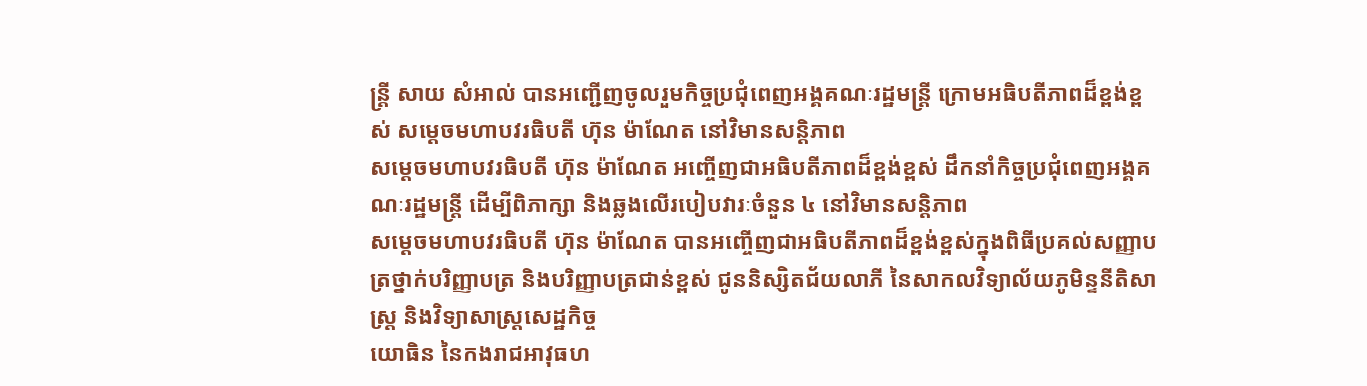ន្ត្រី សាយ សំអាល់ បានអញ្ជើញចូលរួមកិច្ចប្រជុំពេញអង្គគណៈរដ្ឋមន្រ្តី ក្រោមអធិបតីភាពដ៏ខ្ពង់ខ្ពស់ សម្តេចមហាបវរធិបតី ហ៊ុន ម៉ាណែត នៅវិមានសន្តិភាព
សម្ដេចមហាបវរធិបតី ហ៊ុន ម៉ាណែត អញ្ចើញជាអធិបតីភាពដ៏ខ្ពង់ខ្ពស់ ដឹកនាំកិច្ចប្រជុំពេញអង្គគណៈរដ្ឋមន្រ្តី ដើម្បីពិភាក្សា និងឆ្លងលើរបៀបវារៈចំនួន ៤ នៅវិមានសន្តិភាព
សម្ដេចមហាបវរធិបតី ហ៊ុន ម៉ាណែត បានអញ្ចើញជាអធិបតីភាពដ៏ខ្ពង់ខ្ពស់ក្នុងពិធីប្រគល់សញ្ញាបត្រថ្នាក់បរិញ្ញាបត្រ និងបរិញ្ញាបត្រជាន់ខ្ពស់ ជូននិស្សិតជ័យលាភី នៃសាកលវិទ្យាល័យភូមិន្ទនីតិសាស្រ្ត និងវិទ្យាសាស្រ្តសេដ្ឋកិច្ច
យោធិន នៃកងរាជអាវុធហ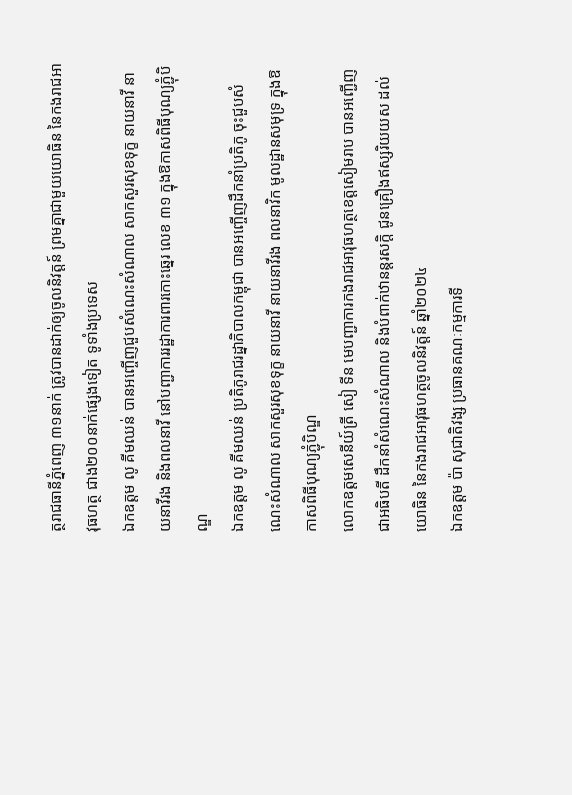ត្ថរាជធានីភ្នំពេញ ៣១នាក់ ត្រូវបានដាក់ឲ្យចូលនិវត្តន៍ ព្រមគ្នាជាមួយយោធិន នៃកងរាជអាវុធហត្ថ ជាង២០០នាក់ផ្សេងទៀត ទូទាំងប្រទេស
ឯកឧត្តម លូ គីមឈន់ បានអញ្ចើញជួបសំណេះសំណាល សាកសួរសុខទុក្ខ នាយនាវី នាយនាវីរង និងពលនាវី នៅបញ្ជាការរដ្ឋាការពារកោះឆ្នេរ លេខ ៣១ ក្នុងឱកាសពិធីបុណ្យភ្ជុំបិណ្ឌ
ឯកឧត្តម លូ គីមឈន់ ប្រតិភូរាជរដ្នាភិបាលកម្ពុជា បានអញ្ចើញដឹកនាំប្រតិភូ ចុះជួបសំណេះសំណាល សាកសួរសុខទុក្ខ នាយនាវី នាយនាវីរង ពលនាវិក មូលដ្ឋានសមុទ្រ ក្នុងឱកាសពិធីបុណ្យភ្ជុំបិណ្ឌ
លោកឧត្តមសេនីយ៍ត្រី សៀ ទីន មេបញ្ជាការកងរាជអាវុធហត្ថខេត្តសៀមរាប បានអញ្ជើញជាអធិបតី ដឹកនាំសំណេះសំណាល និងបំពាក់ឋានន្តរសក្ដិ ជូនគ្រឿងឥស្សរិយយស ដល់យោធិន នៃកងរាជអាវុធហត្ថចូលនិវត្តន៍ ឆ្នាំ២០២៤
ឯកឧត្តម ប៉ា សុជាតិវង្ស ប្រធានគណៈកម្មការទី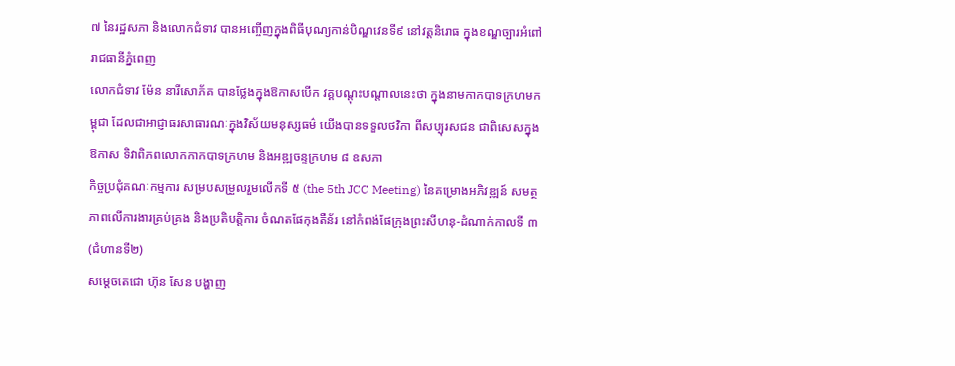៧ នៃរដ្ឋសភា និងលោកជំទាវ បានអញ្ចើញក្នុងពិធីបុណ្យកាន់បិណ្ឌវេនទី៩ នៅវត្តនិរោធ ក្នុងខណ្ឌច្បារអំពៅ រាជធានីភ្នំពេញ
លោកជំទាវ ម៉ែន នារីសោភ័គ បានថ្លែងក្នុងឱកាសបើក វគ្គបណ្តុះបណ្តាលនេះថា ក្នុងនាមកាកបាទក្រហមកម្ពុជា ដែលជាអាជ្ញាធរសាធារណៈក្នុងវិស័យមនុស្សធម៌ យើងបានទទួលថវិកា ពីសប្បុរសជន ជាពិសេសក្នុងឱកាស ទិវាពិភពលោកកាកបាទក្រហម និងអឌ្ឍចន្ទក្រហម ៨ ឧសភា
កិច្ចប្រជុំគណៈកម្មការ សម្របសម្រួលរួមលើកទី ៥ (the 5th JCC Meeting) នៃគម្រោងអភិវឌ្ឍន៍ សមត្ថភាពលើការងារគ្រប់គ្រង និងប្រតិបត្តិការ ចំណតផែកុងតឺន័រ នៅកំពង់ផែក្រុងព្រះសីហនុ-ដំណាក់កាលទី ៣ (ជំហានទី២)
សម្តេចតេជោ ហ៊ុន សែន បង្ហាញ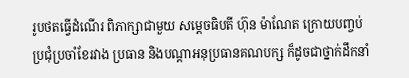រូបថតធ្វើដំណើរ ពិភាក្សាជាមួយ សម្តេចធិបតី ហ៊ុន ម៉ាណែត ក្រោយបញ្ចប់ប្រជុំប្រចាំខែរវាង ប្រធាន និងបណ្តាអនុប្រធានគណបក្ស ក៏ដូចជាថ្នាក់ដឹកនាំ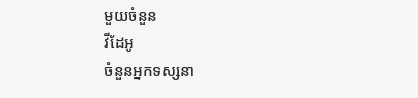មួយចំនួន
វីដែអូ
ចំនួនអ្នកទស្សនា